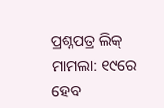ପ୍ରଶ୍ନପତ୍ର ଲିକ୍ ମାମଲା: ୧୯ରେ ହେବ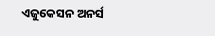ଏଜୁକେସନ ଅନର୍ସ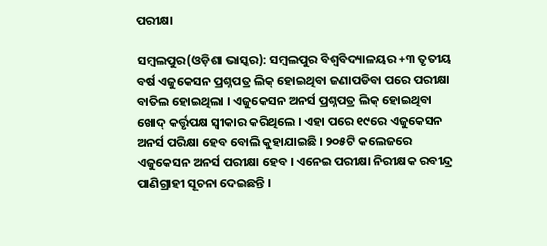ପରୀକ୍ଷା

ସମ୍ବଲପୁର(ଓଡ଼ିଶା ଭାସ୍କର): ସମ୍ବଲପୁର ବିଶ୍ୱବିଦ୍ୟାଳୟର +୩ ତୃତୀୟ ବର୍ଷ ଏଜୁକେସନ ପ୍ରଶ୍ନପତ୍ର ଲିକ୍ ହୋଇଥିବା ଜଣାପଡିବା ପରେ ପରୀକ୍ଷା ବାତିଲ ହୋଇଥିଲା । ଏଜୁକେସନ ଅନର୍ସ ପ୍ରଶ୍ନପତ୍ର ଲିକ୍ ହୋଇଥିବା ଖୋଦ୍ କର୍ତ୍ତୃପକ୍ଷ ସ୍ୱୀକାର କରିଥିଲେ । ଏହା ପରେ ୧୯ରେ ଏଜୁକେସନ ଅନର୍ସ ପରିକ୍ଷା ହେବ ବୋଲି କୁହାଯାଇଛି । ୨୦୫ଟି କଲେଜରେ ଏଜୁକେସନ ଅନର୍ସ ପରୀକ୍ଷା ହେବ । ଏନେଇ ପରୀକ୍ଷା ନିରୀକ୍ଷକ ରବୀନ୍ଦ୍ର ପାଣିଗ୍ରାହୀ ସୂଚନା ଦେଇଛନ୍ତି ।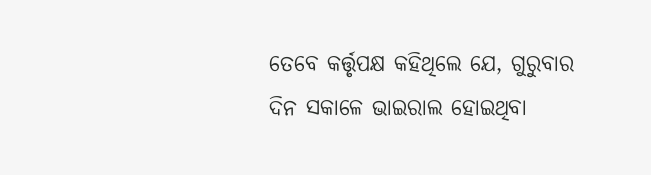ତେବେ କର୍ତ୍ତୃପକ୍ଷ କହିଥିଲେ ଯେ, ଗୁରୁବାର ଦିନ ସକାଳେ ଭାଇରାଲ ହୋଇଥିବା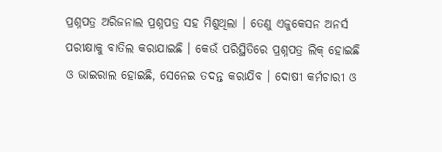ପ୍ରଶ୍ନପତ୍ର ଅରିଜନାଲ ପ୍ରଶ୍ନପତ୍ର ସହ ମିଶୁଥିଲା । ତେଣୁ ଏଜୁକେସନ ଅନର୍ସ ପରୀକ୍ଷାକୁ ବାତିଲ କରାଯାଇଛି । କେଉଁ ପରିସ୍ଥିତିରେ ପ୍ରଶ୍ନପତ୍ର ଲିକ୍ ହୋଇଛି ଓ ଭାଇରାଲ ହୋଇଛି, ସେନେଇ ତଦନ୍ତ କରାଯିବ । ଦୋଷୀ କର୍ମଚାରୀ ଓ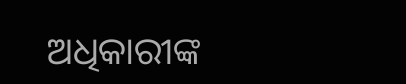ଅଧିକାରୀଙ୍କ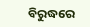ବିରୁଦ୍ଧରେ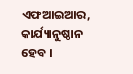ଏଫଆଇଆର, କାର୍ଯ୍ୟାନୁଷ୍ଠାନ ହେବ ।